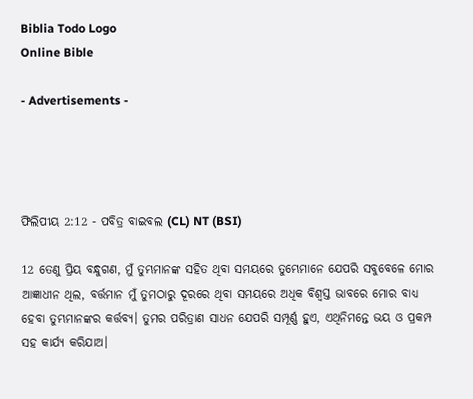Biblia Todo Logo
Online Bible

- Advertisements -




ଫିଲିପୀୟ 2:12 - ପବିତ୍ର ବାଇବଲ (CL) NT (BSI)

12 ତେଣୁ ପ୍ରିୟ ବନ୍ଧୁଗଣ, ମୁଁ ତୁମ୍ଭମାନଙ୍କ ସହିତ ଥିବା ସମୟରେ ତୁମ୍ଭେମାନେ ଯେପରି ସବୁବେଳେ ମୋର ଆଜ୍ଞାଧୀନ ଥିଲ, ବର୍ତ୍ତମାନ ମୁଁ ତୁମଠାରୁ ଦୂରରେ ଥିବା ସମୟରେ ଅଧିକ ବିଶ୍ୱସ୍ତ ଭାବରେ ମୋର ବାଧ୍ୟ ହେବା ତୁମ୍ଭମାନଙ୍କର କର୍ତ୍ତବ୍ୟ। ତୁମର ପରିତ୍ରାଣ ସାଧନ ଯେପରି ସମ୍ପୂର୍ଣ୍ଣ ହୁଏ, ଏଥିନିମନ୍ତେ ଭୟ ଓ ପ୍ରକମ୍ପ ସହ କାର୍ଯ୍ୟ କରିଯାଅ।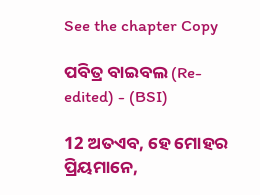See the chapter Copy

ପବିତ୍ର ବାଇବଲ (Re-edited) - (BSI)

12 ଅତଏବ, ହେ ମୋହର ପ୍ରିୟମାନେ,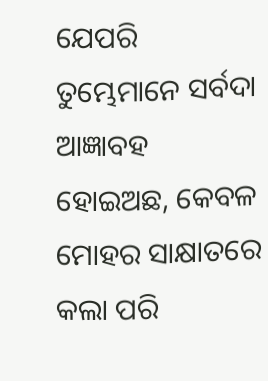ଯେପରି ତୁମ୍ଭେମାନେ ସର୍ବଦା ଆଜ୍ଞାବହ ହୋଇଅଛ, କେବଳ ମୋହର ସାକ୍ଷାତରେ କଲା ପରି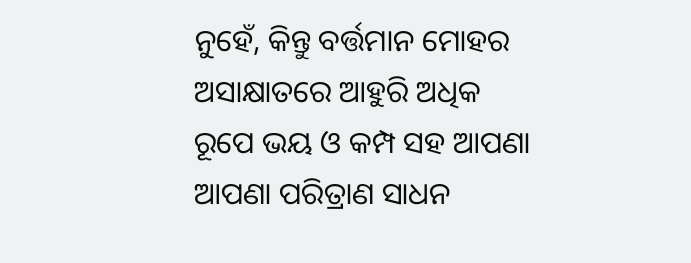ନୁହେଁ, କିନ୍ତୁ ବର୍ତ୍ତମାନ ମୋହର ଅସାକ୍ଷାତରେ ଆହୁରି ଅଧିକ ରୂପେ ଭୟ ଓ କମ୍ପ ସହ ଆପଣା ଆପଣା ପରିତ୍ରାଣ ସାଧନ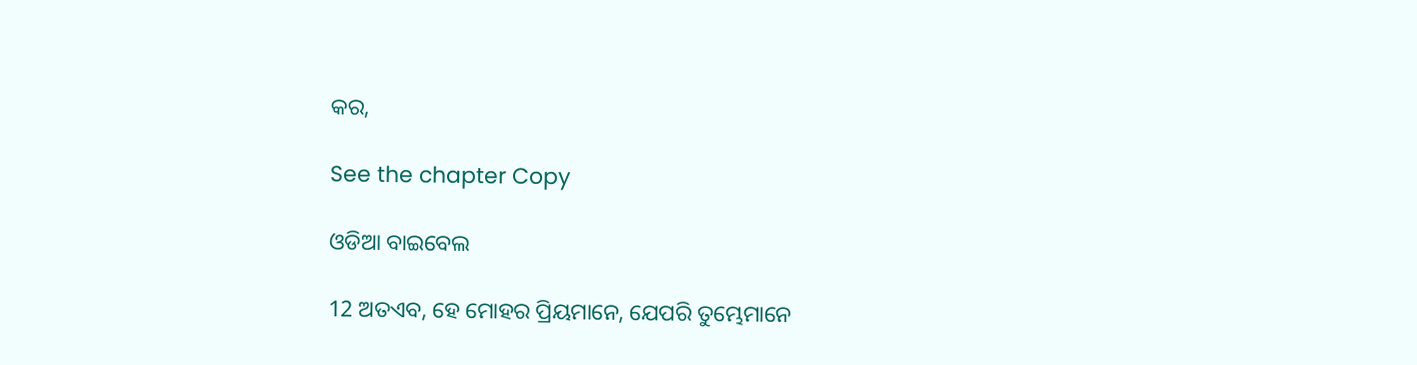କର,

See the chapter Copy

ଓଡିଆ ବାଇବେଲ

12 ଅତଏବ, ହେ ମୋହର ପ୍ରିୟମାନେ, ଯେପରି ତୁମ୍ଭେମାନେ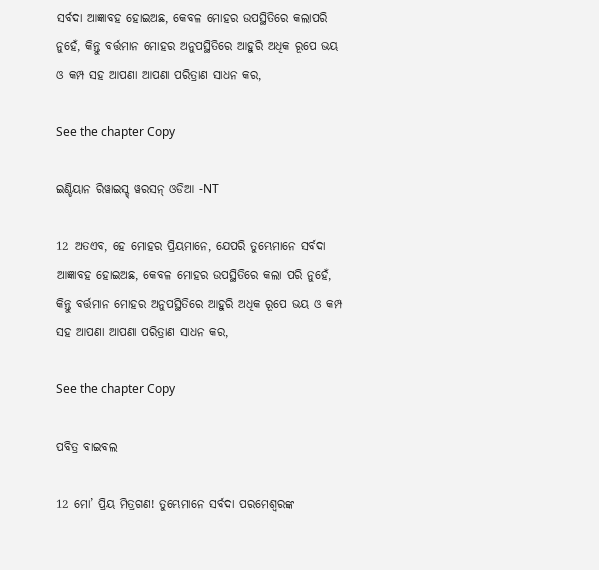ସର୍ବଦା ଆଜ୍ଞାବହ ହୋଇଅଛ, କେବଳ ମୋହର ଉପସ୍ଥିତିରେ କଲାପରି ନୁହେଁ, କିନ୍ତୁ ବର୍ତ୍ତମାନ ମୋହର ଅନୁପସ୍ଥିତିରେ ଆହୁରି ଅଧିକ ରୂପେ ଭୟ ଓ କମ୍ପ ସହ ଆପଣା ଆପଣା ପରିତ୍ରାଣ ସାଧନ କର,

See the chapter Copy

ଇଣ୍ଡିୟାନ ରିୱାଇସ୍ଡ୍ ୱରସନ୍ ଓଡିଆ -NT

12 ଅତଏବ, ହେ ମୋହର ପ୍ରିୟମାନେ, ଯେପରି ତୁମ୍ଭେମାନେ ସର୍ବଦା ଆଜ୍ଞାବହ ହୋଇଅଛ, କେବଳ ମୋହର ଉପସ୍ଥିତିରେ କଲା ପରି ନୁହେଁ, କିନ୍ତୁ ବର୍ତ୍ତମାନ ମୋହର ଅନୁପସ୍ଥିତିରେ ଆହୁରି ଅଧିକ ରୂପେ ଭୟ ଓ କମ୍ପ ସହ ଆପଣା ଆପଣା ପରିତ୍ରାଣ ସାଧନ କର,

See the chapter Copy

ପବିତ୍ର ବାଇବଲ

12 ମୋ’ ପ୍ରିୟ ମିତ୍ରଗଣ! ତୁମ୍ଭେମାନେ ସର୍ବଦା ପରମେଶ୍ୱରଙ୍କ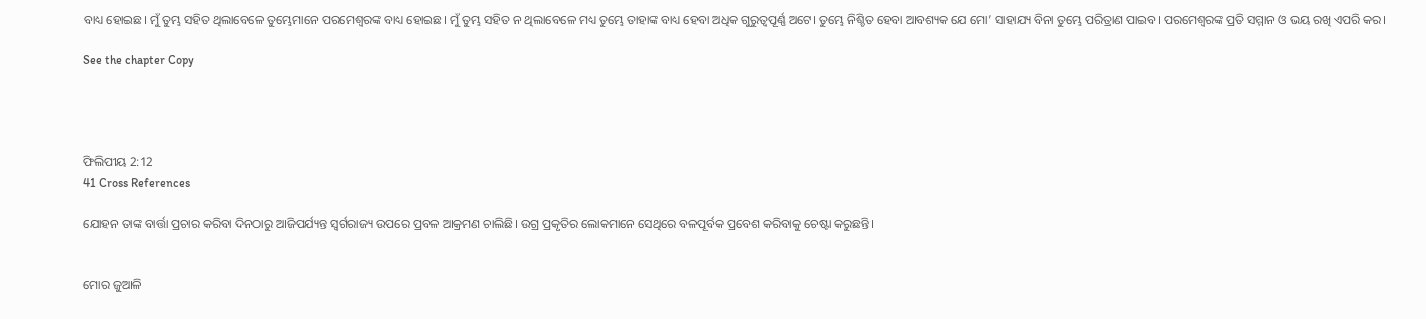ବାଧ୍ୟ ହୋଇଛ। ମୁଁ ତୁମ୍ଭ ସହିତ ଥିଲାବେଳେ ତୁମ୍ଭେମାନେ ପରମେଶ୍ୱରଙ୍କ ବାଧ୍ୟ ହୋଇଛ। ମୁଁ ତୁମ୍ଭ ସହିତ ନ ଥିଲାବେଳେ ମଧ୍ୟ ତୁମ୍ଭେ ତାହାଙ୍କ ବାଧ୍ୟ ହେବା ଅଧିକ ଗୁରୁତ୍ୱପୂର୍ଣ୍ଣ ଅଟେ। ତୁମ୍ଭେ ନିଶ୍ଚିତ ହେବା ଆବଶ୍ୟକ ଯେ ମୋ’ ସାହାଯ୍ୟ ବିନା ତୁମ୍ଭେ ପରିତ୍ରାଣ ପାଇବ। ପରମେଶ୍ୱରଙ୍କ ପ୍ରତି ସମ୍ମାନ ଓ ଭୟ ରଖି ଏପରି କର।

See the chapter Copy




ଫିଲିପୀୟ 2:12
41 Cross References

ଯୋହନ ତାଙ୍କ ବାର୍ତ୍ତା ପ୍ରଚାର କରିବା ଦିନଠାରୁ ଆଜିପର୍ଯ୍ୟନ୍ତ ସ୍ୱର୍ଗରାଜ୍ୟ ଉପରେ ପ୍ରବଳ ଆକ୍ରମଣ ଚାଲିଛି। ଉଗ୍ର ପ୍ରକୃତିର ଲୋକମାନେ ସେଥିରେ ବଳପୂର୍ବକ ପ୍ରବେଶ କରିବାକୁ ଚେଷ୍ଟା କରୁଛନ୍ତି।


ମୋର ଜୁଆଳି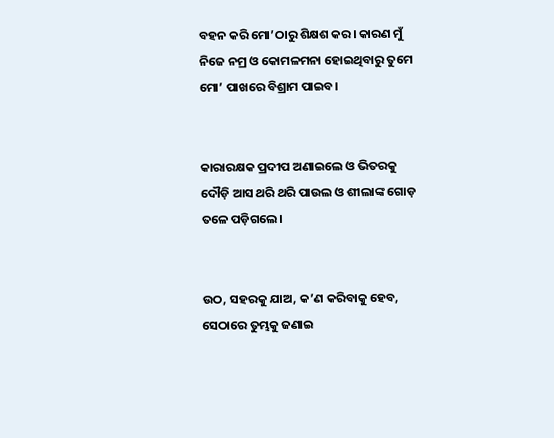ବହନ କରି ମୋ’ଠାରୁ ଶିକ୍ଷଶ କର। କାରଣ ମୁଁ ନିଜେ ନମ୍ର ଓ କୋମଳମନା ହୋଇଥିବାରୁ ତୁମେ ମୋ’ ପାଖରେ ବିଶ୍ରାମ ପାଇବ।


କାରାରକ୍ଷକ ପ୍ରଦୀପ ଅଣାଇଲେ ଓ ଭିତରକୁ ଦୌଡ଼ି ଆସ ଥରି ଥରି ପାଉଲ ଓ ଶୀଲାଙ୍କ ଗୋଡ଼ ତଳେ ପଡ଼ିଗଲେ।


ଉଠ, ସହରକୁ ଯାଅ, କ’ଣ କରିବାକୁ ହେବ, ସେଠାରେ ତୁମ୍ଭକୁ ଜଣାଇ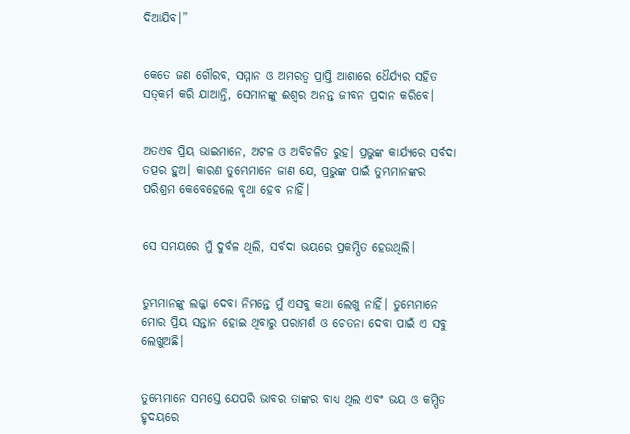ଦିଆଯିବ।”


କେତେ ଜଣ ଗୌରବ, ସମ୍ମାନ ଓ ଅମରତ୍ୱ ପ୍ରାପ୍ତି ଆଶାରେ ଧୈର୍ଯ୍ୟର ସହିତ ସତ୍‍କର୍ମ କରି ଯାଆନ୍ତି, ସେମାନଙ୍କୁ ଈଶ୍ୱର ଅନନ୍ତ ଜୀବନ ପ୍ରଦାନ କରିବେ।


ଅତଏବ ପ୍ରିୟ ଭାଇମାନେ, ଅଟଳ ଓ ଅବିଚଳିତ ରୁହ। ପ୍ରଭୁଙ୍କ କାର୍ଯ୍ୟରେ ସର୍ବଦା ତତ୍ପର ହୁଅ। କାରଣ ତୁମ୍ଭେମାନେ ଜାଣ ଯେ, ପ୍ରଭୁଙ୍କ ପାଇଁ ତୁମ୍ଭମାନଙ୍କର ପରିଶ୍ରମ କେବେହେଲେ ବୃଥା ହେବ ନାହିଁ।


ସେ ସମୟରେ ମୁଁ ଦୁର୍ବଳ ଥିଲି, ସର୍ବଦା ଭୟରେ ପ୍ରକମ୍ପିତ ହେଉଥିଲି।


ତୁମ୍ଭମାନଙ୍କୁ ଲଜ୍ଜା ଦେବା ନିମନ୍ତେ ମୁଁ ଏସବୁ କଥା ଲେଖୁ ନାହିଁ। ତୁମ୍ଭେମାନେ ମୋର ପ୍ରିୟ ସନ୍ତାନ ହୋଇ ଥିବାରୁ ପରାମର୍ଶ ଓ ଚେତନା ଦେବା ପାଇଁ ଏ ସବୁ ଲେଖୁଅଛି।


ତୁମ୍ଭେମାନେ ସମସ୍ତେ ଯେପରି ଭାବର ତାଙ୍କର ବାଧ୍ୟ ଥିଲ ଏବଂ ଭୟ ଓ କମ୍ପିତ ହୃଦୟରେ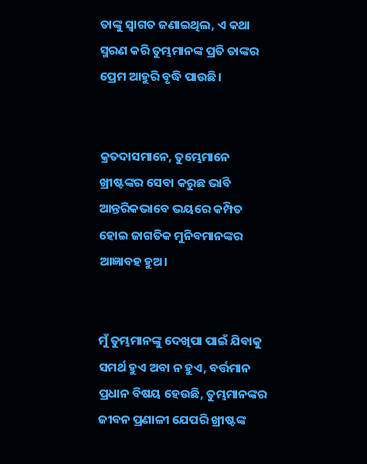ତାଙ୍କୁ ସ୍ୱାଗତ ଜଣାଇଥିଲ, ଏ କଥା ସ୍ମରଣ କରି ତୁମ୍ଭମାନଙ୍କ ପ୍ରତି ତାଙ୍କର ପ୍ରେମ ଆହୁରି ବୃଦ୍ଧି ପାଉଛି।


କ୍ରତଦାସମାନେ, ତୁମ୍ଭେମାନେ ଖ୍ରୀଷ୍ଟଙ୍କର ସେବା କରୁଛ ଭାବି ଆନ୍ତରିକଭାବେ ଭୟରେ କମ୍ପିତ ହୋଇ ଜାଗତିକ ମୁନିବମାନଙ୍କର ଆଜ୍ଞାବହ ହୁଅ।


ମୁଁ ତୁମ୍ଭମାନଙ୍କୁ ଦେଖିପା ପାଇଁ ଯିବାକୁ ସମର୍ଥ ହୁଏ ଅବା ନ ହୁଏ, ବର୍ତ୍ତମାନ ପ୍ରଧାନ ବିଷୟ ହେଉଛି, ତୁମ୍ଭମାନଙ୍କର ଜୀବନ ପ୍ରଣାଳୀ ଯେପରି ଖ୍ରୀଷ୍ଟଙ୍କ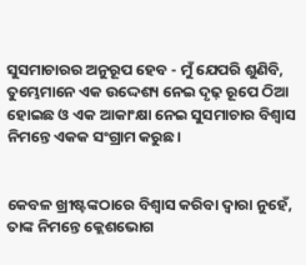ସୁସମାଚାରର ଅନୁରୂପ ହେବ - ମୁଁ ଯେପରି ଶୁଣିବି, ତୁମ୍ଭେମାନେ ଏକ ଉଦ୍ଦେଶ୍ୟ ନେଇ ଦୃଢ଼ ରୂପେ ଠିଆ ହୋଇଛ ଓ ଏକ ଆକାଂକ୍ଷା ନେଇ ସୁସମାଚାର ବିଶ୍ୱାସ ନିମନ୍ତେ ଏକକ ସଂଗ୍ରାମ କରୁଛ।


କେବଳ ଖ୍ରୀଷ୍ଟଙ୍କଠାରେ ବିଶ୍ୱାସ କରିବା ଦ୍ୱାରା ନୁହେଁ, ତାଙ୍କ ନିମନ୍ତେ କ୍ଲେଶଭୋଗ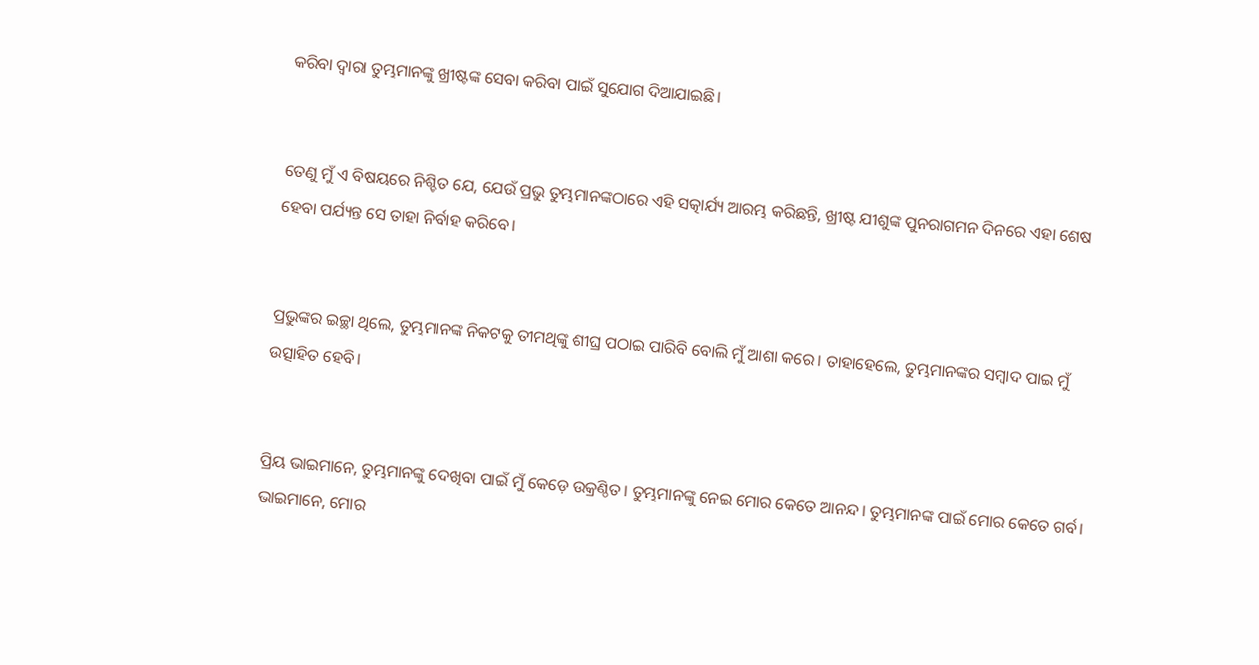କରିବା ଦ୍ୱାରା ତୁମ୍ଭମାନଙ୍କୁ ଖ୍ରୀଷ୍ଟଙ୍କ ସେବା କରିବା ପାଇଁ ସୁଯୋଗ ଦିଆଯାଇଛି।


ତେଣୁ ମୁଁ ଏ ବିଷୟରେ ନିଶ୍ଚିତ ଯେ, ଯେଉଁ ପ୍ରଭୁ ତୁମ୍ଭମାନଙ୍କଠାରେ ଏହି ସତ୍କାର୍ଯ୍ୟ ଆରମ୍ଭ କରିଛନ୍ତି, ଖ୍ରୀଷ୍ଟ ଯୀଶୁଙ୍କ ପୁନରାଗମନ ଦିନରେ ଏହା ଶେଷ ହେବା ପର୍ଯ୍ୟନ୍ତ ସେ ତାହା ନିର୍ବାହ କରିବେ।


ପ୍ରଭୁଙ୍କର ଇଚ୍ଛା ଥିଲେ, ତୁମ୍ଭମାନଙ୍କ ନିକଟକୁ ତୀମଥିଙ୍କୁ ଶୀଘ୍ର ପଠାଇ ପାରିବି ବୋଲି ମୁଁ ଆଶା କରେ। ତାହାହେଲେ, ତୁମ୍ଭମାନଙ୍କର ସମ୍ବାଦ ପାଇ ମୁଁ ଉତ୍ସାହିତ ହେବି।


ପ୍ରିୟ ଭାଇମାନେ, ତୁମ୍ଭମାନଙ୍କୁ ଦେଖିବା ପାଇଁ ମୁଁ କେଡ଼େ ଉକ୍ରଣ୍ଠିତ। ତୁମ୍ଭମାନଙ୍କୁ ନେଇ ମୋର କେତେ ଆନନ୍ଦ। ତୁମ୍ଭମାନଙ୍କ ପାଇଁ ମୋର କେତେ ଗର୍ବ। ଭାଇମାନେ, ମୋର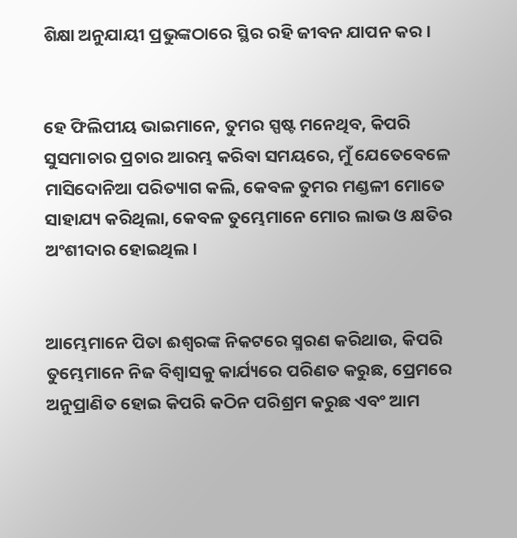ଶିକ୍ଷା ଅନୁଯାୟୀ ପ୍ରଭୁଙ୍କଠାରେ ସ୍ଥିର ରହି ଜୀବନ ଯାପନ କର।


ହେ ଫିଲିପୀୟ ଭାଇମାନେ, ତୁମର ସ୍ପଷ୍ଟ ମନେଥିବ, କିପରି ସୁସମାଚାର ପ୍ରଚାର ଆରମ୍ଭ କରିବା ସମୟରେ, ମୁଁ ଯେତେବେଳେ ମାସିଦୋନିଆ ପରିତ୍ୟାଗ କଲି, କେବଳ ତୁମର ମଣ୍ଡଳୀ ମୋତେ ସାହାଯ୍ୟ କରିଥିଲା, କେବଳ ତୁମ୍ଭେମାନେ ମୋର ଲାଭ ଓ କ୍ଷତିର ଅଂଶୀଦାର ହୋଇଥିଲ।


ଆମ୍ଭେମାନେ ପିତା ଈଶ୍ୱରଙ୍କ ନିକଟରେ ସ୍ମରଣ କରିଥାଉ, କିପରି ତୁମ୍ଭେମାନେ ନିଜ ବିଶ୍ୱାସକୁ କାର୍ଯ୍ୟରେ ପରିଣତ କରୁଛ, ପ୍ରେମରେ ଅନୁପ୍ରାଣିତ ହୋଇ କିପରି କଠିନ ପରିଶ୍ରମ କରୁଛ ଏବଂ ଆମ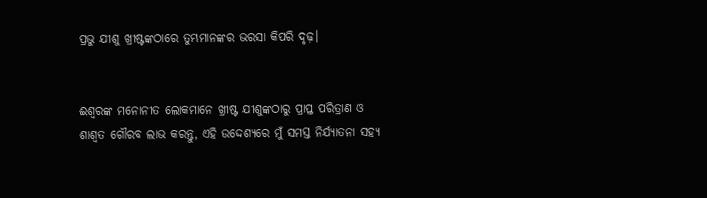ପ୍ରଭୁ ଯୀଶୁ ଖ୍ରୀଷ୍ଟଙ୍କଠାରେ ତୁମ୍ଭମାନଙ୍କର ଭରସା କିପରି ଦୃଢ଼।


ଈଶ୍ୱରଙ୍କ ମନୋନୀତ ଲୋକମାନେ ଖ୍ରୀଷ୍ଟ ଯୀଶୁଙ୍କଠାରୁ ପ୍ରାପ୍ତ ପରିତ୍ରାଣ ଓ ଶାଶ୍ୱତ ଗୌରବ ଲାଭ କରନ୍ତୁ, ଏହି ଉଦ୍ଦେଶ୍ୟରେ ମୁଁ ସମସ୍ତ ନିର୍ଯ୍ୟାତନା ସହ୍ୟ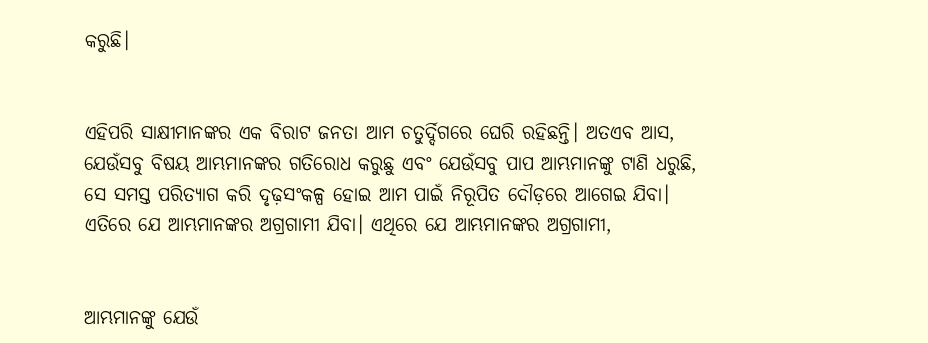କରୁଛି।


ଏହିପରି ସାକ୍ଷୀମାନଙ୍କର ଏକ ବିରାଟ ଜନତା ଆମ ଚତୁର୍ଦ୍ଦିଗରେ ଘେରି ରହିଛନ୍ତି। ଅତଏବ ଆସ, ଯେଉଁସବୁ ବିଷୟ ଆମ୍ଭମାନଙ୍କର ଗତିରୋଧ କରୁଛୁ ଏବଂ ଯେଉଁସବୁ ପାପ ଆମ୍ଭମାନଙ୍କୁ ଟାଣି ଧରୁଛି, ସେ ସମସ୍ତ ପରିତ୍ୟାଗ କରି ଦୃଢ଼ସଂକଳ୍ପ ହୋଇ ଆମ ପାଇଁ ନିରୂପିତ ଦୌଡ଼ରେ ଆଗେଇ ଯିବା। ଏତିରେ ଯେ ଆମ୍ଭମାନଙ୍କର ଅଗ୍ରଗାମୀ ଯିବା। ଏଥିରେ ଯେ ଆମ୍ଭମାନଙ୍କର ଅଗ୍ରଗାମୀ,


ଆମ୍ଭମାନଙ୍କୁ ଯେଉଁ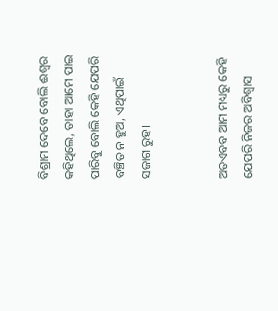ବିଶ୍ରାମ ଦେବେ ବୋଲି ଈଶ୍ୱର କହିଥିଲେ, ତାହା ଆମେ ପାଇ ପାରିବୁ ବୋଲି କେହି ଯେପରି ବଞ୍ଚିତ ନ ହୁଅ, ଏଥିପାଇଁ ସଜାଗ ରୁହ।


ଅତଏବବ ଆମ ମଧ୍ୟରୁ କେହି ଯେପରି ନିଜର ଅବିଶ୍ୱାସ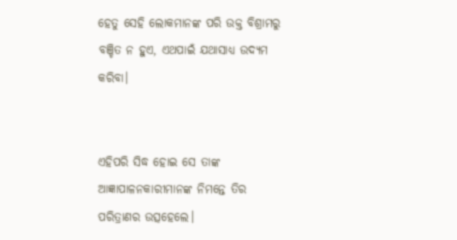ହେତୁ ସେହି ଲୋକମାନଙ୍କ ପରି ଉକ୍ତ ବିଶ୍ରାମରୁ ବଞ୍ଚିତ ନ ହୁଏ, ଏଥପାଇଁ ଯଥାସାଧ୍ୟ ଉଦ୍ୟମ କରିବା।


ଏହିପରି ସିଦ୍ଧ ହୋଇ ସେ ତାଙ୍କ ଆଜ୍ଞାପାଳନକାରୀମାନଙ୍କ ନିମନ୍ତେ ତିର ପରିତ୍ରାଣର ଉତ୍ସହେଲେ।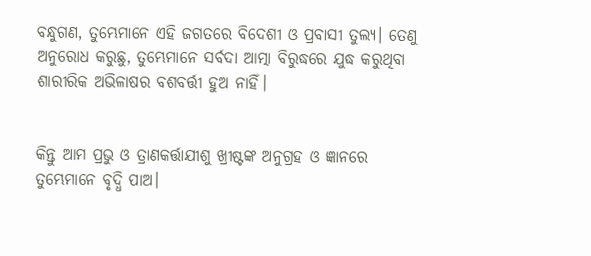ବନ୍ଧୁଗଣ, ତୁମ୍ଭେମାନେ ଏହି ଜଗତରେ ବିଦେଶୀ ଓ ପ୍ରବାସୀ ତୁଲ୍ୟ। ତେଣୁ ଅନୁରୋଧ କରୁଛୁ, ତୁମ୍ଭେମାନେ ସର୍ବଦା ଆତ୍ମା ବିରୁଦ୍ଧରେ ଯୁଦ୍ଧ କରୁଥିବା ଶାରୀରିକ ଅଭିଳାଷର ବଶବର୍ତ୍ତୀ ହୁଅ ନାହିଁ।


କିନ୍ତୁ ଆମ ପ୍ରଭୁ ଓ ତ୍ରାଣକର୍ତ୍ତାଯୀଶୁ ଖ୍ରୀଷ୍ଟଙ୍କ ଅନୁଗ୍ରହ ଓ ଜ୍ଞାନରେ ତୁମ୍ଭେମାନେ ବୃଦ୍ଧି ପାଅ।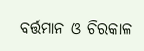ବର୍ତ୍ତମାନ ଓ ଚିରକାଳ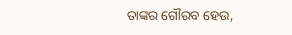ତାଙ୍କର ଗୌରବ ହେଉ,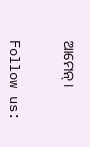ଆମେନ୍।


Follow us: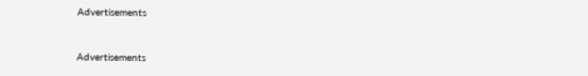Advertisements


Advertisements